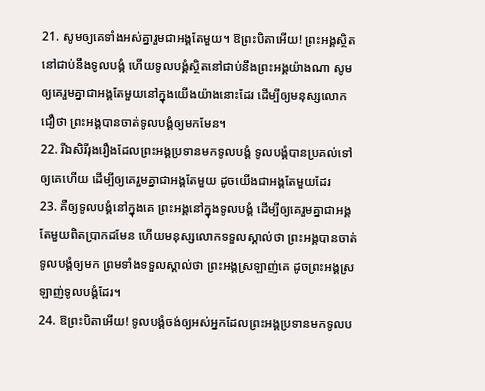21. សូមឲ្យគេទាំងអស់គ្នារួមជាអង្គតែមួយ។ ឱព្រះបិតាអើយ! ព្រះអង្គស្ថិតនៅជាប់នឹងទូលបង្គំ ហើយទូលបង្គំស្ថិតនៅជាប់នឹងព្រះអង្គយ៉ាងណា សូមឲ្យគេរួមគ្នាជាអង្គតែមួយនៅក្នុងយើងយ៉ាងនោះដែរ ដើម្បីឲ្យមនុស្សលោកជឿថា ព្រះអង្គបានចាត់ទូលបង្គំឲ្យមកមែន។
22. រីឯសិរីរុងរឿងដែលព្រះអង្គប្រទានមកទូលបង្គំ ទូលបង្គំបានប្រគល់ទៅឲ្យគេហើយ ដើម្បីឲ្យគេរួមគ្នាជាអង្គតែមួយ ដូចយើងជាអង្គតែមួយដែរ
23. គឺឲ្យទូលបង្គំនៅក្នុងគេ ព្រះអង្គនៅក្នុងទូលបង្គំ ដើម្បីឲ្យគេរួមគ្នាជាអង្គតែមួយពិតប្រាកដមែន ហើយមនុស្សលោកទទួលស្គាល់ថា ព្រះអង្គបានចាត់ទូលបង្គំឲ្យមក ព្រមទាំងទទួលស្គាល់ថា ព្រះអង្គស្រឡាញ់គេ ដូចព្រះអង្គស្រឡាញ់ទូលបង្គំដែរ។
24. ឱព្រះបិតាអើយ! ទូលបង្គំចង់ឲ្យអស់អ្នកដែលព្រះអង្គប្រទានមកទូលប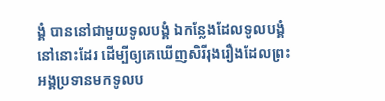ង្គំ បាននៅជាមួយទូលបង្គំ ឯកន្លែងដែលទូលបង្គំនៅនោះដែរ ដើម្បីឲ្យគេឃើញសិរីរុងរឿងដែលព្រះអង្គប្រទានមកទូលប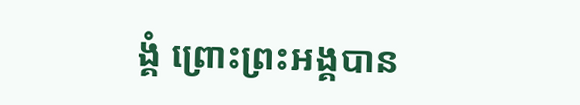ង្គំ ព្រោះព្រះអង្គបាន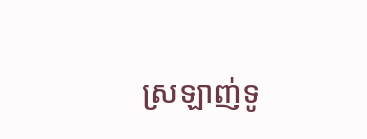ស្រឡាញ់ទូ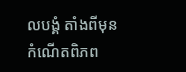លបង្គំ តាំងពីមុនកំណើតពិភព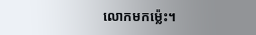លោកមកម៉្លេះ។